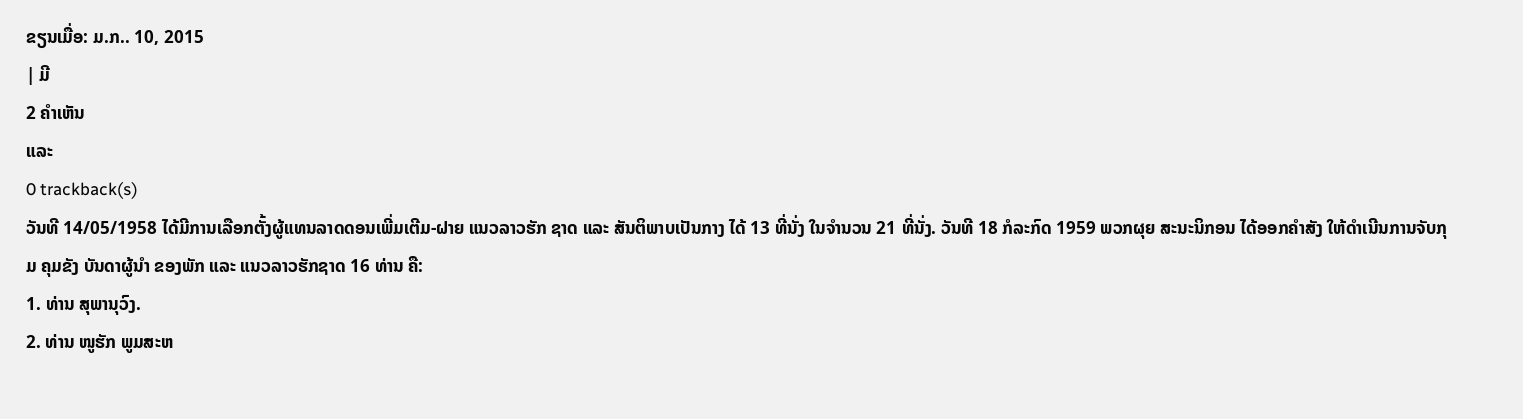ຂຽນເມື່ອ: ມ.ກ.. 10, 2015
| ມີ
2 ຄຳເຫັນ
ແລະ
0 trackback(s)
ວັນທີ 14/05/1958 ໄດ້ມີການເລືອກຕັ້ງຜູ້ແທນລາດດອນເພີ່ມເຕີມ-ຝາຍ ແນວລາວຮັກ ຊາດ ແລະ ສັນຕິພາບເປັນກາງ ໄດ້ 13 ທີ່ນັ່ງ ໃນຈຳນວນ 21 ທີ່ນັ່ງ. ວັນທີ 18 ກໍລະກົດ 1959 ພວກຜຸຍ ສະນະນິກອນ ໄດ້ອອກຄຳສັງ ໃຫ້ດຳເນີນການຈັບກຸມ ຄຸມຂັງ ບັນດາຜູ້ນຳ ຂອງພັກ ແລະ ແນວລາວຮັກຊາດ 16 ທ່ານ ຄື:
1. ທ່ານ ສຸພານຸວົງ.
2. ທ່ານ ໜູຮັກ ພູມສະຫ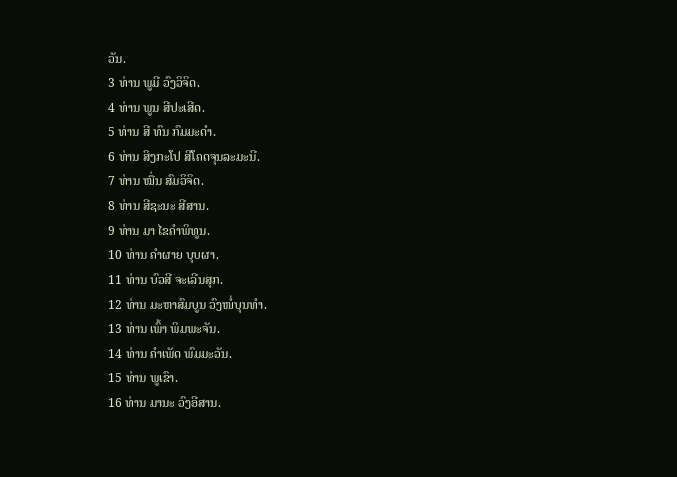ວັນ.
3 ທ່ານ ພູມີ ວົງວິຈິດ.
4 ທ່ານ ພູນ ສີປະເສີດ.
5 ທ່ານ ສີ ທົນ ກົມມະດຳ.
6 ທ່ານ ສິງກະໂປ ສີໂຄດຈຸນລະມະນີ.
7 ທ່ານ ໝື່ນ ສົມວິຈິດ.
8 ທ່ານ ສີຊະນະ ສີສານ.
9 ທ່ານ ມາ ໄຂຄຳພິທູນ.
10 ທ່ານ ຄຳຜາຍ ບຸບຜາ.
11 ທ່ານ ບົວສີ ຈະເລີນສຸກ.
12 ທ່ານ ມະຫາສົມບູນ ວົງໜໍ່ບຸນທຳ.
13 ທ່ານ ເພົ້າ ພິມພະຈັນ.
14 ທ່ານ ຄຳເພັດ ພົມມະວັນ.
15 ທ່ານ ພູເຂົາ.
16 ທ່ານ ມານະ ວົງອີສານ.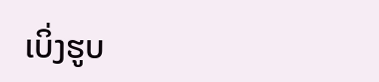ເບິ່ງຮູບ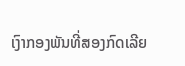ເງົາກອງພັນທີ່ສອງກົດເລີຍ